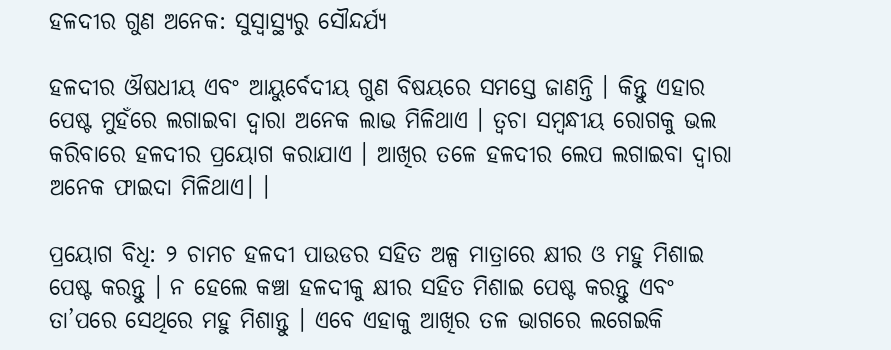ହଳଦୀର ଗୁଣ ଅନେକ: ସୁସ୍ୱାସ୍ଥ୍ୟରୁ ସୌନ୍ଦର୍ଯ୍ୟ

ହଳଦୀର ଔଷଧୀୟ ଏବଂ ଆୟୁର୍ବେଦୀୟ ଗୁଣ ବିଷୟରେ ସମସ୍ତେ ଜାଣନ୍ତି । କିନ୍ତୁ ଏହାର ପେଷ୍ଟ ମୁହଁରେ ଲଗାଇବା ଦ୍ୱାରା ଅନେକ ଲାଭ ମିଳିଥାଏ । ତ୍ୱଚା ସମ୍ବନ୍ଧୀୟ ରୋଗକୁ ଭଲ କରିବାରେ ହଳଦୀର ପ୍ରୟୋଗ କରାଯାଏ । ଆଖିର ତଳେ ହଳଦୀର ଲେପ ଲଗାଇବା ଦ୍ୱାରା ଅନେକ ଫାଇଦା ମିଳିଥାଏ। ।

ପ୍ରୟୋଗ ବିଧି: ୨ ଚାମଚ ହଳଦୀ ପାଉଡର ସହିତ ଅଳ୍ପ ମାତ୍ରାରେ କ୍ଷୀର ଓ ମହୁ ମିଶାଇ ପେଷ୍ଟ କରନ୍ତୁ । ନ ହେଲେ କଞ୍ଚା ହଳଦୀକୁ କ୍ଷୀର ସହିତ ମିଶାଇ ପେଷ୍ଟ କରନ୍ତୁ ଏବଂ ତା’ପରେ ସେଥିରେ ମହୁ ମିଶାନ୍ତୁ । ଏବେ ଏହାକୁ ଆଖିର ତଳ ଭାଗରେ ଲଗେଇକି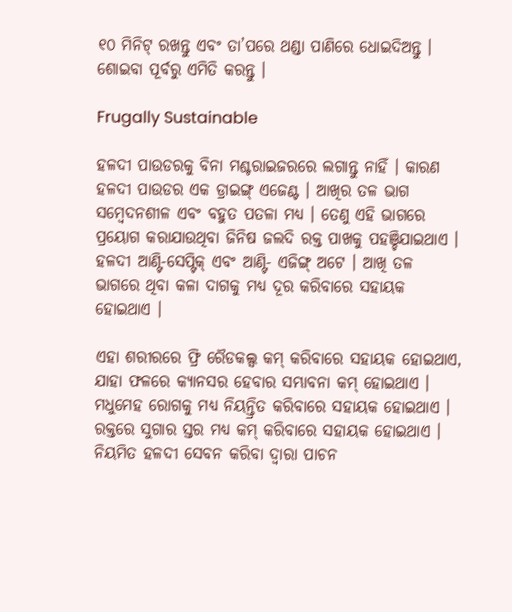୧୦ ମିନିଟ୍‌ ରଖନ୍ତୁ ଏବଂ ତା’ପରେ ଥଣ୍ଡା ପାଣିରେ ଧୋଇଦିଅନ୍ତୁ । ଶୋଇବା ପୂର୍ବରୁ ଏମିତି କରନ୍ତୁ ।

Frugally Sustainable

ହଳଦୀ ପାଉଡରକୁ ବିନା ମଶ୍ଚରାଇଜରରେ ଲଗାନ୍ତୁ ନାହିଁ । କାରଣ ହଳଦୀ ପାଉଡର ଏକ ଡ୍ରାଇଙ୍ଗ୍‌ ଏଜେଣ୍ଟ । ଆଖିର ତଳ ଭାଗ ସମ୍ବେଦନଶୀଳ ଏବଂ ବହୁତ ପତଳା ମଧ୍ୟ । ତେଣୁ ଏହି ଭାଗରେ ପ୍ରୟୋଗ କରାଯାଉଥିବା ଜିନିଷ ଜଲଦି ରକ୍ତ ପାଖକୁ ପହଞ୍ଚିଯାଇଥାଏ । ହଳଦୀ ଆଣ୍ଟି-ସେପ୍ଟିକ୍‌ ଏବଂ ଆଣ୍ଟି- ଏଜିଙ୍ଗ୍‌ ଅଟେ । ଆଖି ତଳ ଭାଗରେ ଥିବା କଳା ଦାଗକୁ ମଧ୍ୟ ଦୂର କରିବାରେ ସହାୟକ ହୋଇଥାଏ ।

ଏହା ଶରୀରରେ ଫ୍ରି ରୈଡକଲ୍ସ କମ୍‌ କରିବାରେ ସହାୟକ ହୋଇଥାଏ, ଯାହା ଫଳରେ କ୍ୟାନସର ହେବାର ସମ୍ଭାବନା କମ୍‌ ହୋଇଥାଏ । ମଧୁମେହ ରୋଗକୁ ମଧ୍ୟ ନିୟନ୍ତ୍ରିତ କରିବାରେ ସହାୟକ ହୋଇଥାଏ । ରକ୍ତରେ ସୁଗାର ସ୍ତର ମଧ୍ୟ କମ୍‌ କରିବାରେ ସହାୟକ ହୋଇଥାଏ । ନିୟମିତ ହଳଦୀ ସେବନ କରିବା ଦ୍ୱାରା ପାଚନ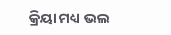କ୍ରିୟା ମଧ୍ୟ ଭଲ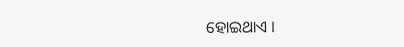ହୋଇଥାଏ ।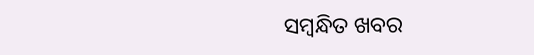ସମ୍ବନ୍ଧିତ ଖବର